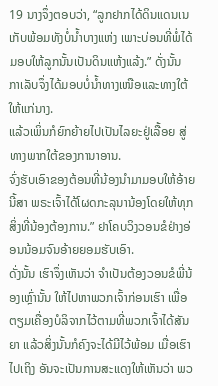19 ນາງຈຶ່ງຕອບວ່າ, “ລູກຢາກໄດ້ດິນແດນເນເກັບພ້ອມທັງບໍ່ນໍ້າບາງແຫ່ງ ເພາະບ່ອນທີ່ພໍ່ໄດ້ມອບໃຫ້ລູກນັ້ນເປັນດິນແຫ້ງແລ້ງ.” ດັ່ງນັ້ນ ກາເລັບຈຶ່ງໄດ້ມອບບໍ່ນໍ້າທາງເໜືອແລະທາງໃຕ້ໃຫ້ແກ່ນາງ.
ແລ້ວເພິ່ນກໍຍົກຍ້າຍໄປເປັນໄລຍະຢູ່ເລື້ອຍ ສູ່ທາງພາກໃຕ້ຂອງການາອານ.
ຈົ່ງຮັບເອົາຂອງຕ້ອນທີ່ນ້ອງນຳມາມອບໃຫ້ອ້າຍນີ້ສາ ພຣະເຈົ້າໄດ້ໂຜດກະລຸນານ້ອງໂດຍໃຫ້ທຸກສິ່ງທີ່ນ້ອງຕ້ອງການ.” ຢາໂຄບວິງວອນຂໍຢ່າງອ່ອນນ້ອມຈົນອ້າຍຍອມຮັບເອົາ.
ດັ່ງນັ້ນ ເຮົາຈຶ່ງເຫັນວ່າ ຈຳເປັນຕ້ອງວອນຂໍພີ່ນ້ອງເຫຼົ່ານັ້ນ ໃຫ້ໄປຫາພວກເຈົ້າກ່ອນເຮົາ ເພື່ອຕຽມເຄື່ອງບໍລິຈາກໄວ້ຕາມທີ່ພວກເຈົ້າໄດ້ສັນຍາ ແລ້ວສິ່ງນັ້ນກໍຄົງຈະໄດ້ມີໄວ້ພ້ອມ ເມື່ອເຮົາໄປເຖິງ ອັນຈະເປັນການສະແດງໃຫ້ເຫັນວ່າ ພວ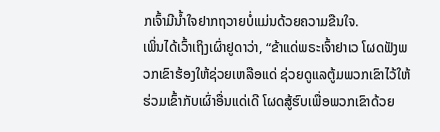ກເຈົ້າມີນໍ້າໃຈຢາກຖວາຍບໍ່ແມ່ນດ້ວຍຄວາມຂືນໃຈ.
ເພິ່ນໄດ້ເວົ້າເຖິງເຜົ່າຢູດາວ່າ, “ຂ້າແດ່ພຣະເຈົ້າຢາເວ ໂຜດຟັງພວກເຂົາຮ້ອງໃຫ້ຊ່ວຍເຫລືອແດ່ ຊ່ວຍດູແລຕູ້ມພວກເຂົາໄວ້ໃຫ້ຮ່ວມເຂົ້າກັບເຜົ່າອື່ນແດ່ເດີ ໂຜດສູ້ຮົບເພື່ອພວກເຂົາດ້ວຍ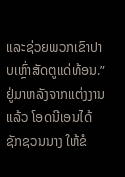ແລະຊ່ວຍພວກເຂົາປາບເຫຼົ່າສັດຕູແດ່ທ້ອນ.”
ຢູ່ມາຫລັງຈາກແຕ່ງງານແລ້ວ ໂອດນີເອນໄດ້ຊັກຊວນນາງ ໃຫ້ຂໍ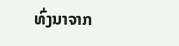ທົ່ງນາຈາກ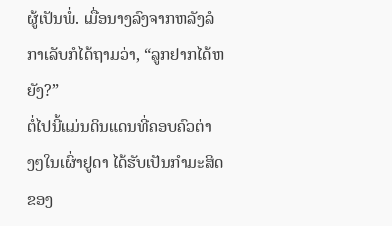ຜູ້ເປັນພໍ່. ເມື່ອນາງລົງຈາກຫລັງລໍ ກາເລັບກໍໄດ້ຖາມວ່າ, “ລູກຢາກໄດ້ຫຍັງ?”
ຕໍ່ໄປນີ້ແມ່ນດິນແດນທີ່ຄອບຄົວຕ່າງໆໃນເຜົ່າຢູດາ ໄດ້ຮັບເປັນກຳມະສິດຂອງ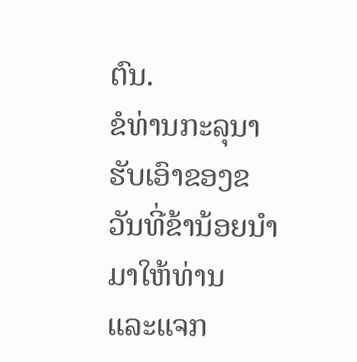ຕົນ.
ຂໍທ່ານກະລຸນາຮັບເອົາຂອງຂວັນທີ່ຂ້ານ້ອຍນຳມາໃຫ້ທ່ານ ແລະແຈກ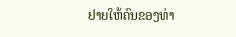ຢາຍໃຫ້ຄົນຂອງທ່າ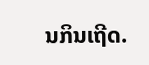ນກິນເຖີດ.